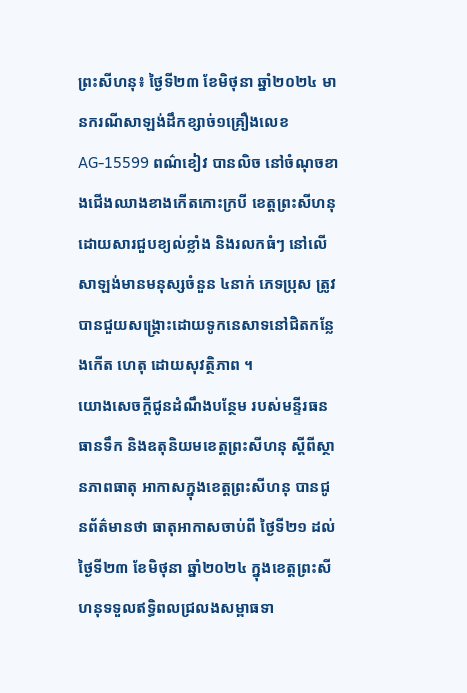ព្រះសីហនុ៖ ថ្ងៃទី២៣ ខែមិថុនា ឆ្នាំ២០២៤ មានករណីសាឡង់ដឹកខ្សាច់១គ្រឿងលេខ AG-15599 ពណ៌ខៀវ បានលិច នៅចំណុចខាងជើងឈាងខាងកើតកោះក្របី ខេត្តព្រះសីហនុ ដោយសារជួបខ្យល់ខ្លាំង និងរលកធំៗ នៅលើសាឡង់មានមនុស្សចំនួន ៤នាក់ ភេទប្រុស ត្រូវបានជួយសង្គ្រោះដោយទូកនេសាទនៅជិតកន្លែងកើត ហេតុ ដោយសុវត្ថិភាព ។
យោងសេចក្តីជូនដំណឹងបន្ថែម របស់មន្ទីរធនធានទឹក និងឧតុនិយមខេត្តព្រះសីហនុ ស្ដីពីស្ថានភាពធាតុ អាកាសក្នុងខេត្តព្រះសីហនុ បានជូនព័ត៌មានថា ធាតុអាកាសចាប់ពី ថ្ងៃទី២១ ដល់ ថ្ងៃទី២៣ ខែមិថុនា ឆ្នាំ២០២៤ ក្នុងខេត្តព្រះសីហនុទទួលឥទ្ធិពលជ្រលងសម្ពាធទា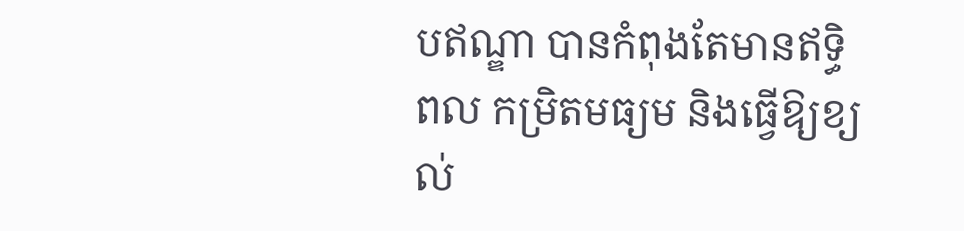បឥណ្ឌា បានកំពុងតែមានឥទ្ធិពល កម្រិតមធ្យម និងធ្វើឱ្យខ្យល់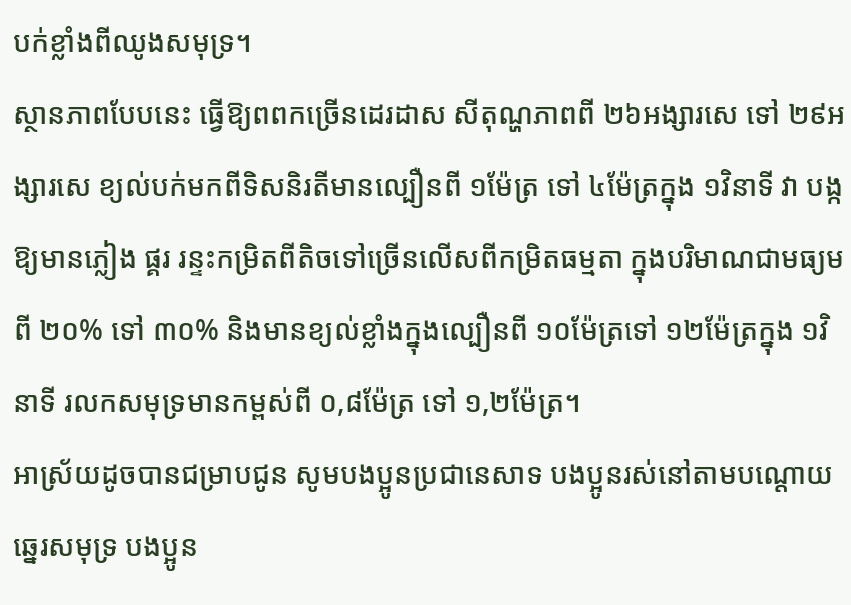បក់ខ្លាំងពីឈូងសមុទ្រ។
ស្ថានភាពបែបនេះ ធ្វើឱ្យពពកច្រើនដេរដាស សីតុណ្ហភាពពី ២៦អង្សារសេ ទៅ ២៩អង្សារសេ ខ្យល់បក់មកពីទិសនិរតីមានល្បឿនពី ១ម៉ែត្រ ទៅ ៤ម៉ែត្រក្នុង ១វិនាទី វា បង្កឱ្យមានភ្លៀង ផ្គរ រន្ទះកម្រិតពីតិចទៅច្រើនលើសពីកម្រិតធម្មតា ក្នុងបរិមាណជាមធ្យមពី ២០% ទៅ ៣០% និងមានខ្យល់ខ្លាំងក្នុងល្បឿនពី ១០ម៉ែត្រទៅ ១២ម៉ែត្រក្នុង ១វិនាទី រលកសមុទ្រមានកម្ពស់ពី ០,៨ម៉ែត្រ ទៅ ១,២ម៉ែត្រ។
អាស្រ័យដូចបានជម្រាបជូន សូមបងប្អូនប្រជានេសាទ បងប្អូនរស់នៅតាមបណ្តោយឆ្នេរសមុទ្រ បងប្អូន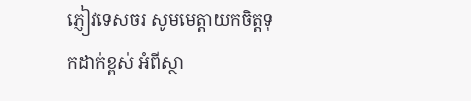ភ្ញៀវទេសចរ សូមមេត្តាយកចិត្តទុកដាក់ខ្ពស់ អំពីស្ថា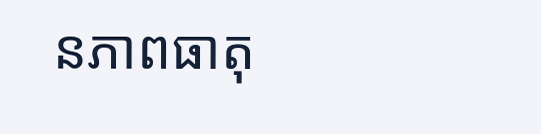នភាពធាតុ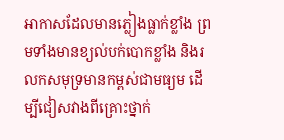អាកាសដែលមានភ្លៀងធ្លាក់ខ្លាំង ព្រមទាំងមានខ្យល់បក់បោកខ្លាំង និងរលកសមុទ្រមានកម្ពស់ជាមធ្យម ដើម្បីជៀសវាងពីគ្រោះថ្នាក់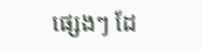ផ្សេងៗ ដែ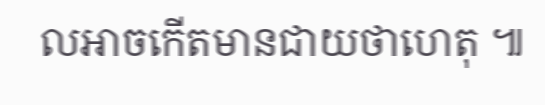លអាចកើតមានជាយថាហេតុ ៕